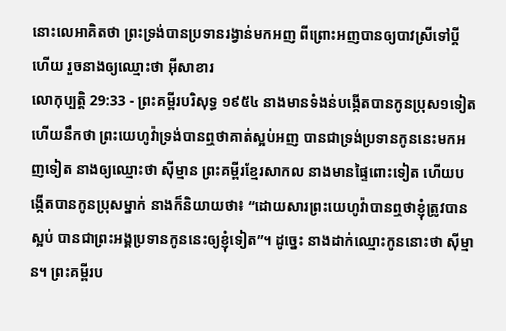នោះលេអាគិតថា ព្រះទ្រង់បានប្រទានរង្វាន់មកអញ ពីព្រោះអញបានឲ្យបាវស្រីទៅប្ដីហើយ រួចនាងឲ្យឈ្មោះថា អ៊ីសាខារ
លោកុប្បត្តិ 29:33 - ព្រះគម្ពីរបរិសុទ្ធ ១៩៥៤ នាងមានទំងន់បង្កើតបានកូនប្រុស១ទៀត ហើយនឹកថា ព្រះយេហូវ៉ាទ្រង់បានឮថាគាត់ស្អប់អញ បានជាទ្រង់ប្រទានកូននេះមកអញទៀត នាងឲ្យឈ្មោះថា ស៊ីម្មាន ព្រះគម្ពីរខ្មែរសាកល នាងមានផ្ទៃពោះទៀត ហើយបង្កើតបានកូនប្រុសម្នាក់ នាងក៏និយាយថា៖ “ដោយសារព្រះយេហូវ៉ាបានឮថាខ្ញុំត្រូវបានស្អប់ បានជាព្រះអង្គប្រទានកូននេះឲ្យខ្ញុំទៀត”។ ដូច្នេះ នាងដាក់ឈ្មោះកូននោះថា ស៊ីម្មាន។ ព្រះគម្ពីរប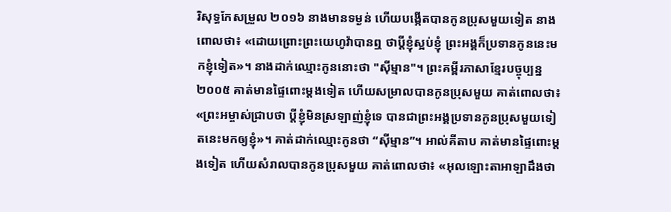រិសុទ្ធកែសម្រួល ២០១៦ នាងមានទម្ងន់ ហើយបង្កើតបានកូនប្រុសមួយទៀត នាងពោលថា៖ «ដោយព្រោះព្រះយេហូវ៉ាបានឮ ថាប្តីខ្ញុំស្អប់ខ្ញុំ ព្រះអង្គក៏ប្រទានកូននេះមកខ្ញុំទៀត»។ នាងដាក់ឈ្មោះកូននោះថា "ស៊ីម្មាន"។ ព្រះគម្ពីរភាសាខ្មែរបច្ចុប្បន្ន ២០០៥ គាត់មានផ្ទៃពោះម្ដងទៀត ហើយសម្រាលបានកូនប្រុសមួយ គាត់ពោលថា៖ «ព្រះអម្ចាស់ជ្រាបថា ប្ដីខ្ញុំមិនស្រឡាញ់ខ្ញុំទេ បានជាព្រះអង្គប្រទានកូនប្រុសមួយទៀតនេះមកឲ្យខ្ញុំ»។ គាត់ដាក់ឈ្មោះកូនថា “ស៊ីម្មាន”។ អាល់គីតាប គាត់មានផ្ទៃពោះម្តងទៀត ហើយសំរាលបានកូនប្រុសមួយ គាត់ពោលថា៖ «អុលឡោះតាអាឡាដឹងថា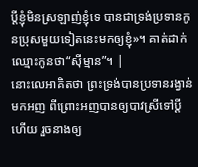ប្ដីខ្ញុំមិនស្រឡាញ់ខ្ញុំទេ បានជាទ្រង់ប្រទានកូនប្រុសមួយទៀតនេះមកឲ្យខ្ញុំ»។ គាត់ដាក់ឈ្មោះកូនថា“ស៊ីម្មាន”។ |
នោះលេអាគិតថា ព្រះទ្រង់បានប្រទានរង្វាន់មកអញ ពីព្រោះអញបានឲ្យបាវស្រីទៅប្ដីហើយ រួចនាងឲ្យ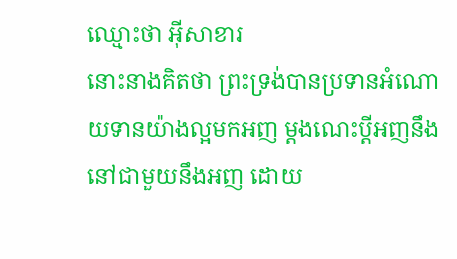ឈ្មោះថា អ៊ីសាខារ
នោះនាងគិតថា ព្រះទ្រង់បានប្រទានអំណោយទានយ៉ាងល្អមកអញ ម្តងណេះប្ដីអញនឹងនៅជាមួយនឹងអញ ដោយ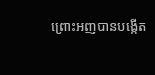ព្រោះអញបានបង្កើត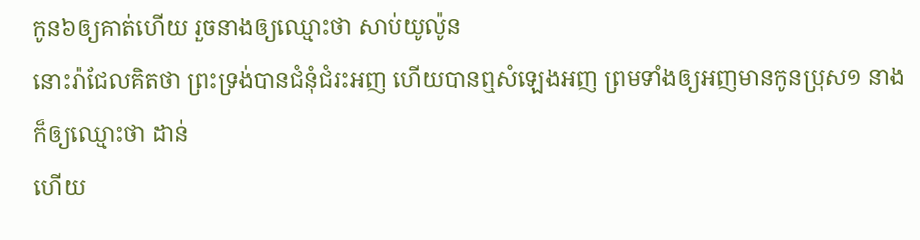កូន៦ឲ្យគាត់ហើយ រួចនាងឲ្យឈ្មោះថា សាប់យូល៉ូន
នោះរ៉ាជែលគិតថា ព្រះទ្រង់បានជំនុំជំរះអញ ហើយបានឮសំឡេងអញ ព្រមទាំងឲ្យអញមានកូនប្រុស១ នាងក៏ឲ្យឈ្មោះថា ដាន់
ហើយ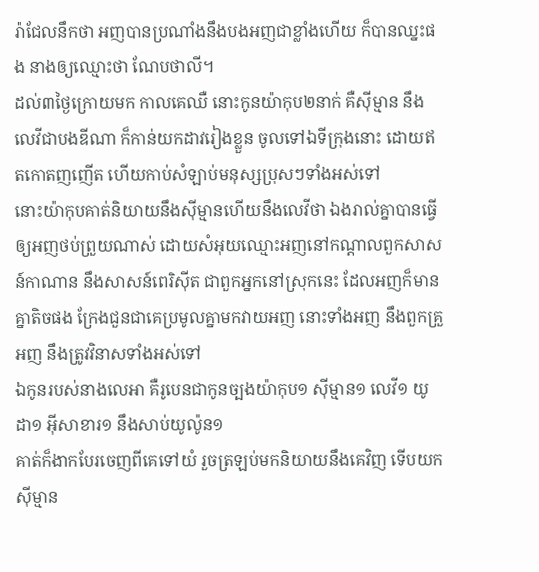រ៉ាជែលនឹកថា អញបានប្រណាំងនឹងបងអញជាខ្លាំងហើយ ក៏បានឈ្នះផង នាងឲ្យឈ្មោះថា ណែបថាលី។
ដល់៣ថ្ងៃក្រោយមក កាលគេឈឺ នោះកូនយ៉ាកុប២នាក់ គឺស៊ីម្មាន នឹងលេវីជាបងឌីណា ក៏កាន់យកដាវរៀងខ្លួន ចូលទៅឯទីក្រុងនោះ ដោយឥតកោតញញើត ហើយកាប់សំឡាប់មនុស្សប្រុសៗទាំងអស់ទៅ
នោះយ៉ាកុបគាត់និយាយនឹងស៊ីម្មានហើយនឹងលេវីថា ឯងរាល់គ្នាបានធ្វើឲ្យអញថប់ព្រួយណាស់ ដោយសំអុយឈ្មោះអញនៅកណ្តាលពួកសាសន៍កាណាន នឹងសាសន៍ពេរិស៊ីត ជាពួកអ្នកនៅស្រុកនេះ ដែលអញក៏មានគ្នាតិចផង ក្រែងជួនជាគេប្រមូលគ្នាមកវាយអញ នោះទាំងអញ នឹងពួកគ្រួអញ នឹងត្រូវវិនាសទាំងអស់ទៅ
ឯកូនរបស់នាងលេអា គឺរូបេនជាកូនច្បងយ៉ាកុប១ ស៊ីម្មាន១ លេវី១ យូដា១ អ៊ីសាខារ១ នឹងសាប់យូល៉ូន១
គាត់ក៏ងាកបែរចេញពីគេទៅយំ រួចត្រឡប់មកនិយាយនឹងគេវិញ ទើបយកស៊ីម្មាន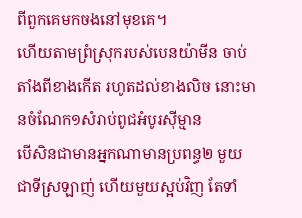ពីពួកគេមកចងនៅមុខគេ។
ហើយតាមព្រំស្រុករបស់បេនយ៉ាមីន ចាប់តាំងពីខាងកើត រហូតដល់ខាងលិច នោះមានចំណែក១សំរាប់ពូជអំបូរស៊ីម្មាន
បើសិនជាមានអ្នកណាមានប្រពន្ធ២ មួយជាទីស្រឡាញ់ ហើយមួយស្អប់វិញ តែទាំ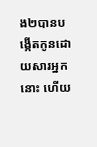ង២បានបង្កើតកូនដោយសារអ្នកនោះ ហើយ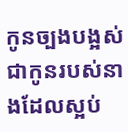កូនច្បងបង្អស់ជាកូនរបស់នាងដែលស្អប់